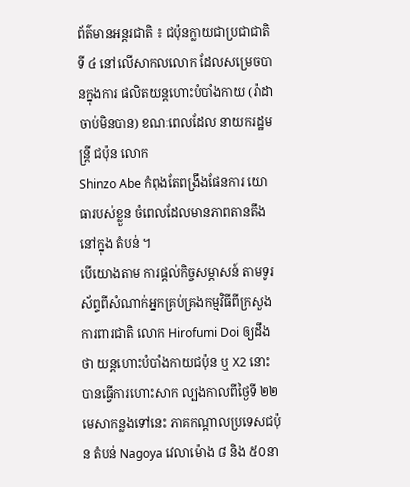ព័ត៌មានអន្តរជាតិ ៖ ជប៉ុនក្លាយជាប្រជាជាតិ ទី ៤ នៅលើសាកលលោក ដែលសម្រេចបានក្នុងការ ផលិតយន្តហោះបំបាំងកាយ (រ៉ាដាចាប់មិនបាន) ខណៈពេលដែល នាយករដ្ឋមន្រ្តី ជប៉ុន លោក
Shinzo Abe កំពុងតែពង្រឹងផែនការ យោធារបស់ខ្លួន ចំពេលដែលមានភាពតានតឹង នៅក្នុង តំបន់ ។
បើយោងតាម ការផ្តល់កិច្ចសម្ភាសន៍ តាមទូរស័ព្ទពីសំណាក់អ្នកគ្រប់គ្រងកម្មវិធីពីក្រសួង ការពារជាតិ លោក Hirofumi Doi ឲ្យដឹងថា យន្តហោះបំបាំងកាយជប៉ុន ឬ X2 នោះ បានធ្វើការហោះសាក ល្បងកាលពីថ្ងៃទី ២២ មេសាកន្លងទៅនេះ ភាគកណ្តាលប្រទេសជប៉ុន តំបន់ Nagoya វេលាម៉ោង ៨ និង ៥០នា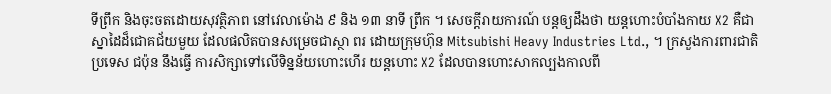ទីព្រឹក និងចុះចតដោយសុវត្ថិភាព នៅវេលាម៉ោង ៩ និង ១៣ នាទី ព្រឹក ។ សេចក្តីរាយការណ៍ បន្តឲ្យដឹងថា យន្តហោះបំបាំងកាយ X2 គឺជាស្នាដៃដ៏ជោគជ័យមួយ ដែលផលិតបានសម្រេចជាស្ថា ពរ ដោយក្រុមហ៊ុន Mitsubishi Heavy Industries Ltd., ។ ក្រសួងការពារជាតិ ប្រទេស ជប៉ុន នឹងធ្វើ ការសិក្សាទៅលើទិន្នន័យហោះហើរ យន្តហោះ X2 ដែលបានហោះសាកល្បងកាលពី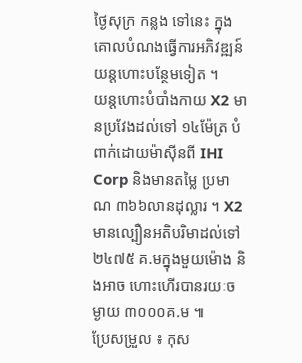ថ្ងៃសុក្រ កន្លង ទៅនេះ ក្នុងគោលបំណងធ្វើការអភិវឌ្ឍន៍យន្តហោះបន្ថែមទៀត ។
យន្តហោះបំបាំងកាយ X2 មានប្រវែងដល់ទៅ ១៤ម៉ែត្រ បំពាក់ដោយម៉ាស៊ីនពី IHI Corp និងមានតម្លៃ ប្រមាណ ៣៦៦លានដុល្លារ ។ X2 មានល្បឿនអតិបរិមាដល់ទៅ ២៤៧៥ គ.មក្នុងមួយម៉ោង និងអាច ហោះហើរបានរយៈចម្ងាយ ៣០០០គ.ម ៕
ប្រែសម្រួល ៖ កុស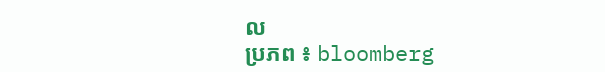ល
ប្រភព ៖ bloomberg